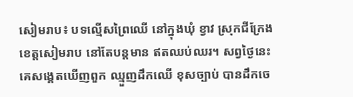សៀមរាប៖ បទល្មើសព្រៃឈើ នៅក្នុងឃុំ ខ្វាវ ស្រុកជីក្រែង ខេត្តសៀមរាប នៅតែបន្តមាន ឥតឈប់ឈរ។ សព្វថ្ងៃនេះ គេសង្គេតឃើញពួក ឈ្មួញដឹកឈើ ខុសច្បាប់ បានដឹកចេ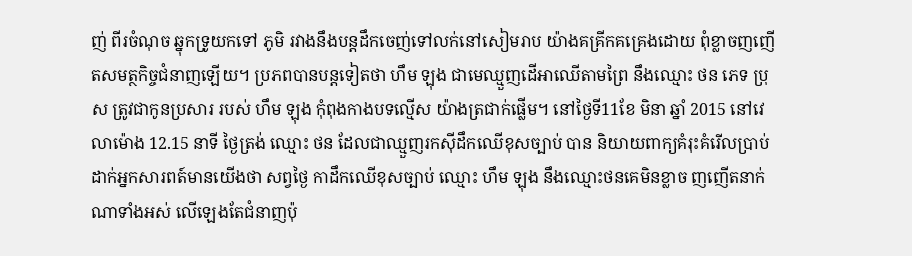ញ់ ពីរចំណុច ឆ្នុកទ្រូយកទៅ ភូមិ រវាងនឹងបន្តដឹកចេញ់ទៅលក់នៅសៀមរាប យ៉ាងគគ្រីកគគ្រេងដោយ ពុំខ្លាចញញើតសមត្ថកិច្ចជំនាញឡើយ។ ប្រភពបានបន្តទៀតថា ហឹម ឡុង ជាមេឈ្មួញដើអាឈើតាមព្រៃ នឹងឈ្មោះ ថន ភេទ ប្រុស ត្រូវជាកូនប្រសារ របស់ ហឹម ឡុង កុំពុងកាងបទល្មើស យ៉ាងត្រជាក់ផ្លើម។ នៅថ្ងៃទី11ខែ មិនា ឆ្នាំ 2015 នៅវេលាម៉ោង 12.15 នាទី ថ្ងៃត្រង់ ឈ្មោះ ថន ដែលជាឈ្មួញរកស៊ីដឹកឈើខុសច្បាប់ បាន និយាយពាក្យគំរុះគំរើលប្រាប់ ដាក់អ្នកសារពត៍មានយើងថា សព្វថ្ងៃ កាដឹកឈើខុសច្បាប់ ឈ្មោះ ហឹម ឡុង នឹងឈ្មោះថនគេមិនខ្លាច ញញើតនាក់ណាទាំងអស់ លើឡេងតែជំនាញប៉ុ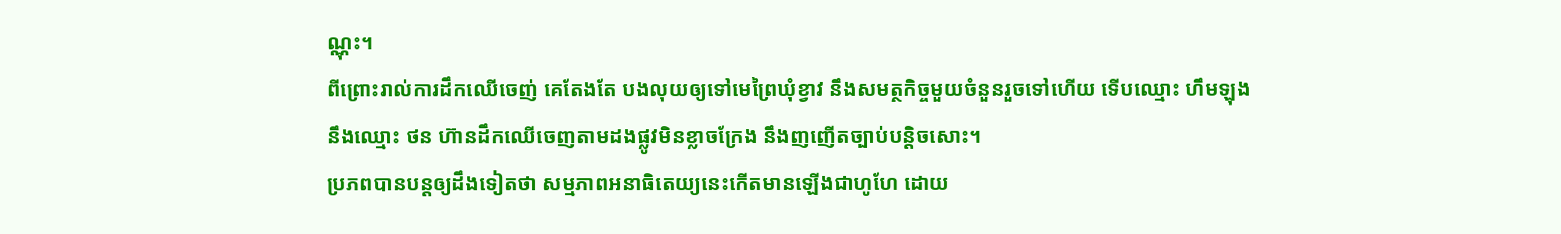ណ្ណុះ។
ពីព្រោះរាល់ការដឹកឈើចេញ់ គេតែងតែ បងលុយឲ្យទៅមេព្រៃឃុំខ្វាវ នឹងសមត្ថកិច្ចមួយចំនួនរួចទៅហើយ ទើបឈ្មោះ ហឹមឡុង នឹងឈ្មោះ ថន ហ៊ានដឹកឈើចេញតាមដងផ្លូវមិនខ្លាចក្រែង នឹងញញើតច្បាប់បន្តិចសោះ។
ប្រភពបានបន្តឲ្យដឹងទៀតថា សម្មភាពអនាធិតេយ្យនេះកើតមានឡើងជាហូហែ ដោយ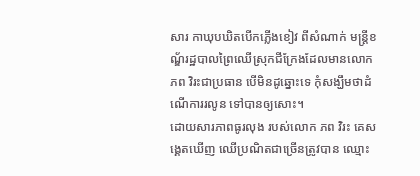សារ កាឃុបឃិតបើកភ្លើងខៀវ ពីសំណាក់ មន្ត្រីខណ្ឌ័រដ្ឋបាលព្រៃឈើស្រុកជីក្រែងដែលមានលោក ភព វិរះជាប្រធាន បើមិនដូឆ្នោះទេ កុំសង្ឃឹមថាដំណើការរលូន ទៅបានឲ្យសោះ។
ដោយសារភាពធូរលុង របស់លោក ភព វិរះ គេសង្គេតឃើញ ឈើប្រណិតជាច្រើនត្រូវបាន ឈ្មោះ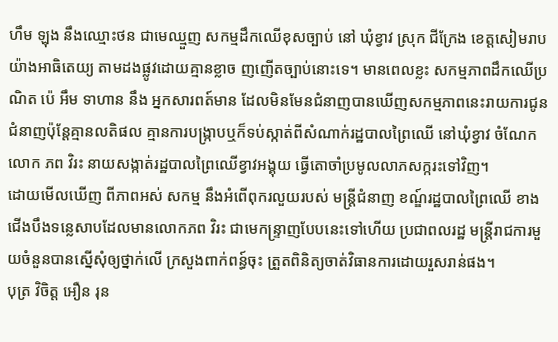ហឹម ឡុង នឹងឈ្មោះថន ជាមេឈ្មួញ សកម្មដឹកឈើខុសច្បាប់ នៅ ឃុំខ្វាវ ស្រុក ជីក្រែង ខេត្តសៀមរាប យ៉ាងអាធិតេយ្យ តាមដងផ្លូវដោយគ្មានខ្លាច ញញើតច្បាប់នោះទេ។ មានពេលខ្លះ សកម្មភាពដឹកឈើប្រណិត ប៉េ អឹម ទាហាន នឹង អ្នកសារពត៍មាន ដែលមិនមែនជំនាញបានឃើញសកម្មភាពនេះរាយការជូនជំនាញប៉ុន្តែគ្មានលតិផល គ្មានការបង្ក្រាបឬក៏ទប់ស្កាត់ពីសំណាក់រដ្ឋបាលព្រៃឈើ នៅឃុំខ្វាវ ចំណែកលោក ភព វិរះ នាយសង្កាត់រដ្ឋបាលព្រៃឈើខ្វាវអង្គុយ ធ្វើតោចាំប្រមូលលាភសក្ករះទៅវិញ។
ដោយមើលឃើញ ពីភាពអស់ សកម្ម នឹងអំពើពុករលួយរបស់ មន្ត្រីជំនាញ ខណ្ឌ៍រដ្ឋបាលព្រៃឈើ ខាងជើងបឹងទន្លេសាបដែលមានលោកភព វិរះ ជាមេកន្ទ្រាញបែបនេះទៅហើយ ប្រជាពលរដ្ឋ មន្ត្រីរាជការមួយចំនួនបានស្នើសុំឲ្យថ្នាក់លើ ក្រសួងពាក់ពន្ធ៍ចុះ ត្រួតពិនិត្យចាត់វិធានការដោយរួសរាន់ផង។
បុត្រ វិចិត្ត អឿន រុន